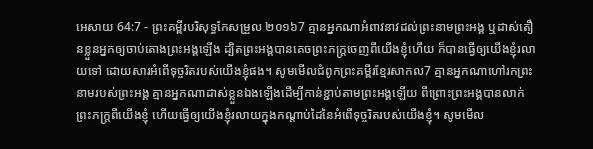អេសាយ 64:7 - ព្រះគម្ពីរបរិសុទ្ធកែសម្រួល ២០១៦7 គ្មានអ្នកណាអំពាវនាវដល់ព្រះនាមព្រះអង្គ ឬដាស់តឿនខ្លួនអ្នកឲ្យចាប់តោងព្រះអង្គឡើង ដ្បិតព្រះអង្គបានគេចព្រះភក្ត្រចេញពីយើងខ្ញុំហើយ ក៏បានធ្វើឲ្យយើងខ្ញុំរលាយទៅ ដោយសារអំពើទុច្ចរិតរបស់យើងខ្ញុំផង។ សូមមើលជំពូកព្រះគម្ពីរខ្មែរសាកល7 គ្មានអ្នកណាហៅរកព្រះនាមរបស់ព្រះអង្គ គ្មានអ្នកណាដាស់ខ្លួនឯងឡើងដើម្បីកាន់ខ្ជាប់តាមព្រះអង្គឡើយ ពីព្រោះព្រះអង្គបានលាក់ព្រះភក្ត្រពីយើងខ្ញុំ ហើយធ្វើឲ្យយើងខ្ញុំរលាយក្នុងកណ្ដាប់ដៃនៃអំពើទុច្ចរិតរបស់យើងខ្ញុំ។ សូមមើល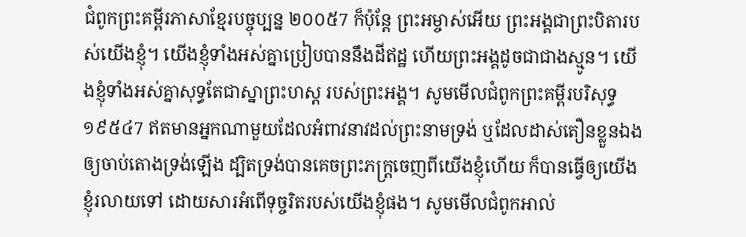ជំពូកព្រះគម្ពីរភាសាខ្មែរបច្ចុប្បន្ន ២០០៥7 ក៏ប៉ុន្តែ ព្រះអម្ចាស់អើយ ព្រះអង្គជាព្រះបិតារបស់យើងខ្ញុំ។ យើងខ្ញុំទាំងអស់គ្នាប្រៀបបាននឹងដីឥដ្ឋ ហើយព្រះអង្គដូចជាជាងស្មូន។ យើងខ្ញុំទាំងអស់គ្នាសុទ្ធតែជាស្នាព្រះហស្ដ របស់ព្រះអង្គ។ សូមមើលជំពូកព្រះគម្ពីរបរិសុទ្ធ ១៩៥៤7 ឥតមានអ្នកណាមួយដែលអំពាវនាវដល់ព្រះនាមទ្រង់ ឬដែលដាស់តឿនខ្លួនឯងឲ្យចាប់តោងទ្រង់ឡើង ដ្បិតទ្រង់បានគេចព្រះភក្ត្រចេញពីយើងខ្ញុំហើយ ក៏បានធ្វើឲ្យយើងខ្ញុំរលាយទៅ ដោយសារអំពើទុច្ចរិតរបស់យើងខ្ញុំផង។ សូមមើលជំពូកអាល់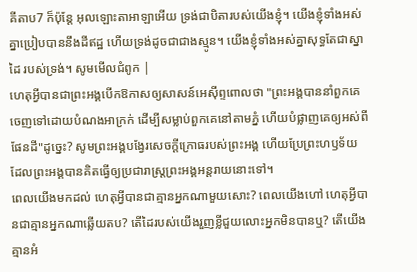គីតាប7 ក៏ប៉ុន្តែ អុលឡោះតាអាឡាអើយ ទ្រង់ជាបិតារបស់យើងខ្ញុំ។ យើងខ្ញុំទាំងអស់គ្នាប្រៀបបាននឹងដីឥដ្ឋ ហើយទ្រង់ដូចជាជាងស្មូន។ យើងខ្ញុំទាំងអស់គ្នាសុទ្ធតែជាស្នាដៃ របស់ទ្រង់។ សូមមើលជំពូក |
ហេតុអ្វីបានជាព្រះអង្គបើកឱកាសឲ្យសាសន៍អេស៊ីព្ទពោលថា "ព្រះអង្គបាននាំពួកគេចេញទៅដោយបំណងអាក្រក់ ដើម្បីសម្លាប់ពួកគេនៅតាមភ្នំ ហើយបំផ្លាញគេឲ្យអស់ពីផែនដី"ដូច្នេះ? សូមព្រះអង្គបង្វែរសេចក្ដីក្រោធរបស់ព្រះអង្គ ហើយប្រែព្រះហឫទ័យ ដែលព្រះអង្គបានគិតធ្វើឲ្យប្រជារាស្ត្រព្រះអង្គអន្តរាយនោះទៅ។
ពេលយើងមកដល់ ហេតុអ្វីបានជាគ្មានអ្នកណាមួយសោះ? ពេលយើងហៅ ហេតុអ្វីបានជាគ្មានអ្នកណាឆ្លើយតប? តើដៃរបស់យើងរួញខ្លីជួយលោះអ្នកមិនបានឬ? តើយើងគ្មានអំ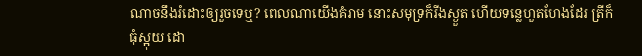ណាចនឹងរំដោះឲ្យរួចទេឬ? ពេលណាយើងគំរាម នោះសមុទ្រក៏រីងស្ងួត ហើយទន្លេហួតហែងដែរ ត្រីក៏ធុំស្អុយ ដោ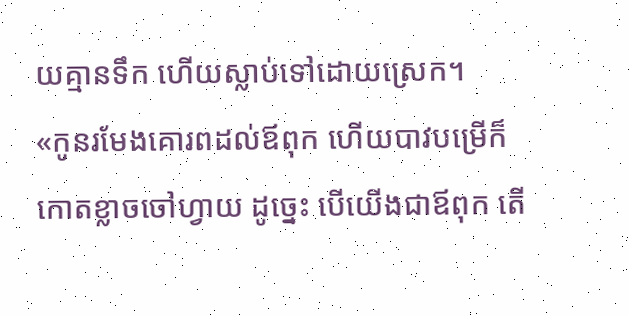យគ្មានទឹក ហើយស្លាប់ទៅដោយស្រេក។
«កូនរមែងគោរពដល់ឪពុក ហើយបាវបម្រើក៏កោតខ្លាចចៅហ្វាយ ដូច្នេះ បើយើងជាឪពុក តើ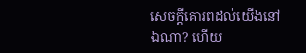សេចក្ដីគោរពដល់យើងនៅឯណា? ហើយ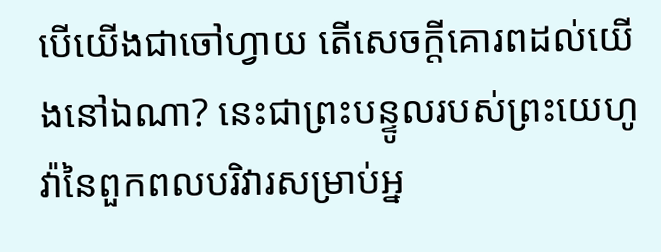បើយើងជាចៅហ្វាយ តើសេចក្ដីគោរពដល់យើងនៅឯណា? នេះជាព្រះបន្ទូលរបស់ព្រះយេហូវ៉ានៃពួកពលបរិវារសម្រាប់អ្ន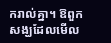ករាល់គ្នា។ ឱពួកសង្ឃដែលមើល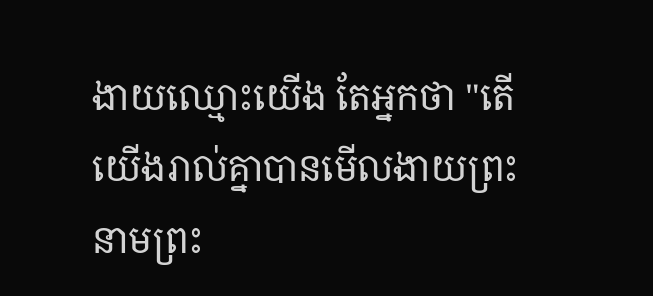ងាយឈ្មោះយើង តែអ្នកថា "តើយើងរាល់គ្នាបានមើលងាយព្រះនាមព្រះ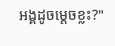អង្គដូចម្ដេចខ្លះ?"